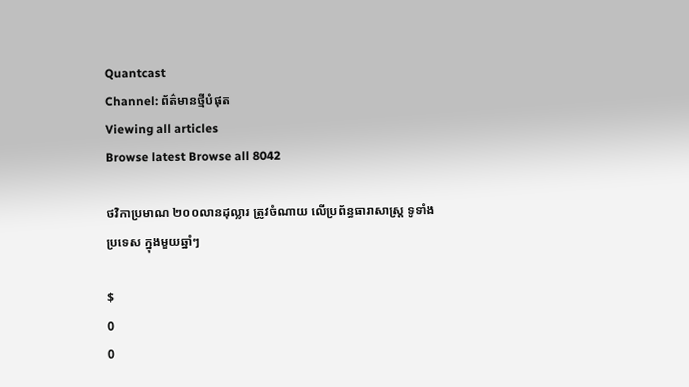Quantcast
Channel: ព័ត៌មានថ្មីបំផុត
Viewing all articles
Browse latest Browse all 8042

ថវិកាប្រមាណ ២០០លានដុល្លារ ត្រូវចំណាយ លើប្រព័ន្ធធារាសាស្ដ្រ ទូទាំង ប្រទេស ក្នុងមួយឆ្នាំៗ

$
0
0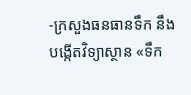-ក្រសួងធនធានទឹក នឹងបង្កើតវិទ្យាស្ថាន «ទឹក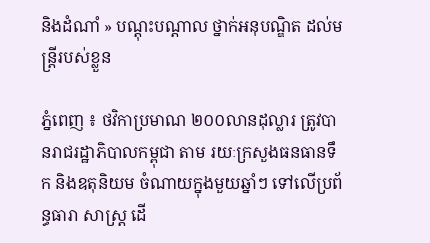និងដំណាំ » បណ្តុះបណ្តាល ថ្នាក់អនុបណ្ឌិត ដល់មន្រ្តីរបស់ខ្លួន

ភ្នំពេញ ៖ ថវិកាប្រមាណ ២០០លានដុល្លារ ត្រូវបានរាជរដ្ឋាភិបាលកម្ពុជា តាម រយៈក្រសួងធនធានទឹក និងឧតុនិយម ចំណាយក្នុងមួយឆ្នាំៗ ទៅលើប្រព័ន្ធធារា សាស្ដ្រ ដើ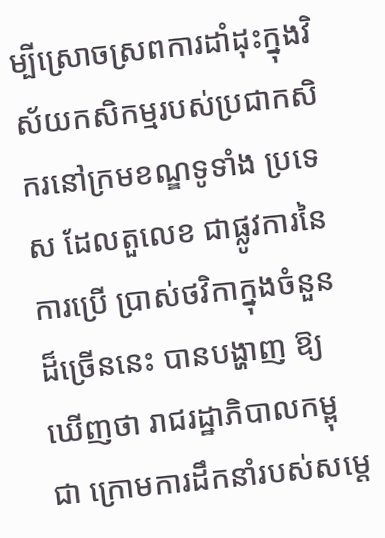ម្បីស្រោចស្រពការដាំដុះក្នុងវិស័យកសិកម្មរបស់ប្រជាកសិករនៅក្រមខណ្ឌទូទាំង ប្រទេស ដែលតួលេខ ជាផ្លូវការនៃការប្រើ ប្រាស់ថវិកាក្នុងចំនួនដ៏ច្រើននេះ បានបង្ហាញ ឱ្យឃើញថា រាជរដ្ឋាភិបាលកម្ពុជា ក្រោមការដឹកនាំរបស់សម្ដេ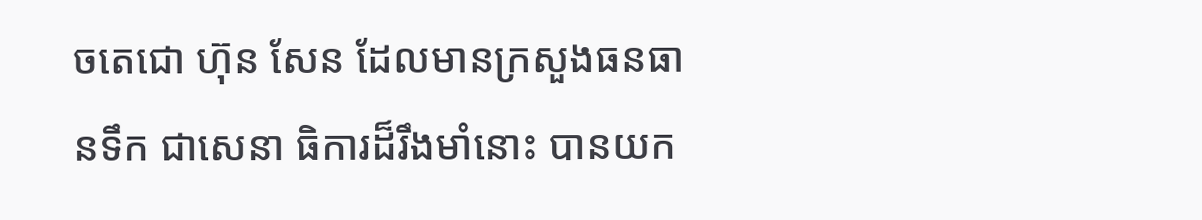ចតេជោ ហ៊ុន សែន ដែលមានក្រសួងធនធានទឹក ជាសេនា ធិការដ៏រឹងមាំនោះ បានយក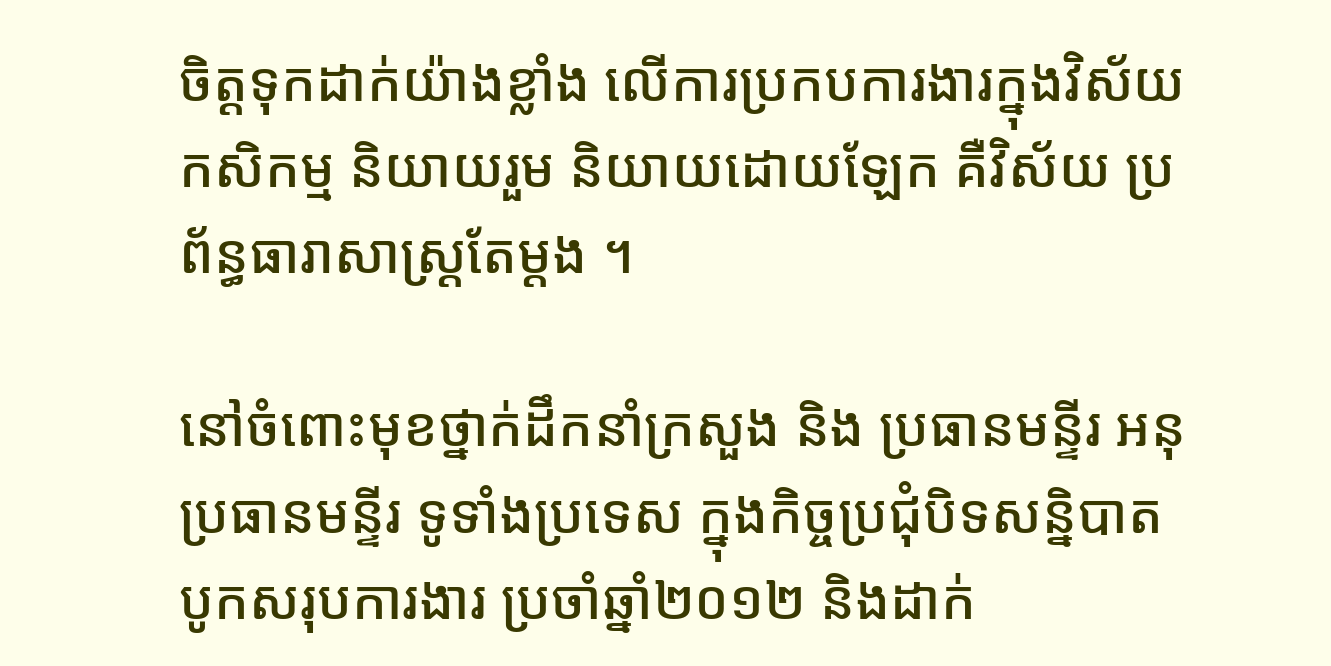ចិត្ដទុកដាក់យ៉ាងខ្លាំង លើការប្រកបការងារក្នុងវិស័យកសិកម្ម និយាយរួម និយាយដោយឡែក គឺវិស័យ ប្រព័ន្ធធារាសាស្ដ្រតែម្ដង ។

នៅចំពោះមុខថ្នាក់ដឹកនាំក្រសួង និង ប្រធានមន្ទីរ អនុប្រធានមន្ទីរ ទូទាំងប្រទេស ក្នុងកិច្ចប្រជុំបិទសន្និបាត បូកសរុបការងារ ប្រចាំឆ្នាំ២០១២ និងដាក់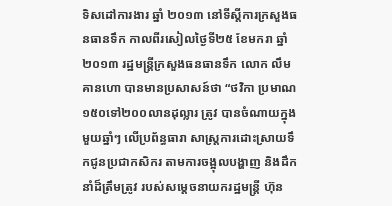ទិសដៅការងារ ឆ្នាំ ២០១៣ នៅទីស្ដីការក្រសួងធនធានទឹក កាលពីរសៀលថ្ងៃទី២៥ ខែមករា ឆ្នាំ ២០១៣ រដ្ឋមន្ដ្រីក្រសួងធនធានទឹក លោក លឹម គានហោ បានមានប្រសាសន៍ថា “ថវិកា ប្រមាណ១៥០ទៅ២០០លានដុល្លារ ត្រូវ បានចំណាយក្នុងមួយឆ្នាំៗ លើប្រព័ន្ធធារា សាស្ដ្រការដោះស្រាយទឹកជូនប្រជាកសិករ តាមការចង្អុលបង្ហាញ និងដឹកនាំដ៏ត្រឹមត្រូវ របស់សម្ដេចនាយករដ្ឋមន្ដ្រី ហ៊ុន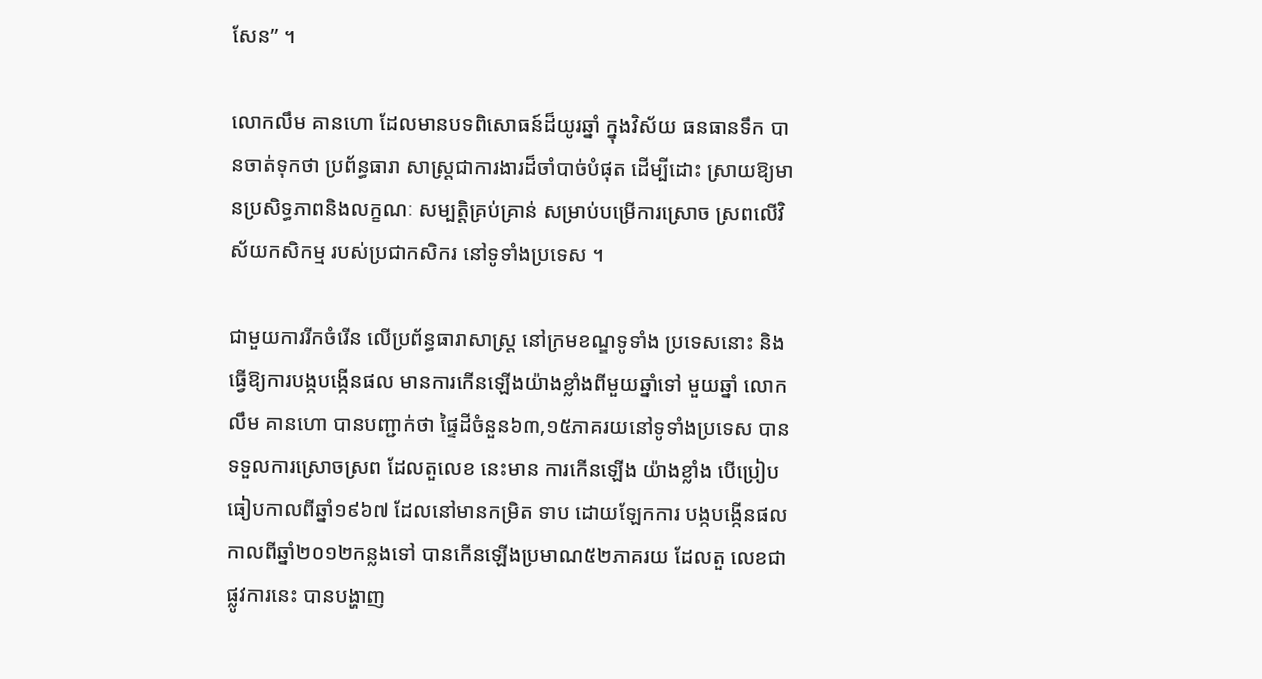សែន” ។

លោកលឹម គានហោ ដែលមានបទពិសោធន៍ដ៏យូរឆ្នាំ ក្នុងវិស័យ ធនធានទឹក បានចាត់ទុកថា ប្រព័ន្ធធារា សាស្ដ្រជាការងារដ៏ចាំបាច់បំផុត ដើម្បីដោះ ស្រាយឱ្យមានប្រសិទ្ធភាពនិងលក្ខណៈ សម្បត្ដិគ្រប់គ្រាន់ សម្រាប់បម្រើការស្រោច ស្រពលើវិស័យកសិកម្ម របស់ប្រជាកសិករ នៅទូទាំងប្រទេស ។

ជាមួយការរីកចំរើន លើប្រព័ន្ធធារាសាស្ដ្រ នៅក្រមខណ្ឌទូទាំង ប្រទេសនោះ និងធ្វើឱ្យការបង្កបង្កើនផល មានការកើនឡើងយ៉ាងខ្លាំងពីមួយឆ្នាំទៅ មួយឆ្នាំ លោកលឹម គានហោ បានបញ្ជាក់ថា ផ្ទៃដីចំនួន៦៣,១៥ភាគរយនៅទូទាំងប្រទេស បានទទួលការស្រោចស្រព ដែលតួលេខ នេះមាន ការកើនឡើង យ៉ាងខ្លាំង បើប្រៀប ធៀបកាលពីឆ្នាំ១៩៦៧ ដែលនៅមានកម្រិត ទាប ដោយឡែកការ បង្កបង្កើនផល កាលពីឆ្នាំ២០១២កន្លងទៅ បានកើនឡើងប្រមាណ៥២ភាគរយ ដែលតួ លេខជាផ្លូវការនេះ បានបង្ហាញ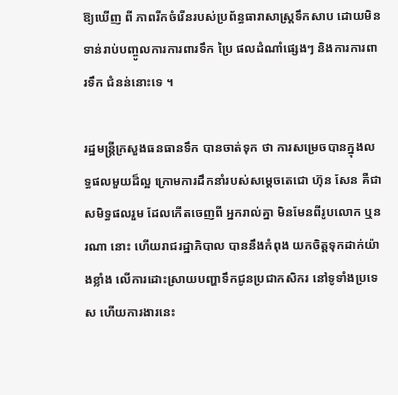ឱ្យឃើញ ពី ភាពរីកចំរើនរបស់ប្រព័ន្ធធារាសាស្ដ្រទឹកសាប ដោយមិនទាន់រាប់បញ្ចូលការការពារទឹក ប្រៃ ផលដំណាំផ្សេងៗ និងការការពារទឹក ជំនន់នោះទេ ។

រដ្ឋមន្ដ្រីក្រសួងធនធានទឹក បានចាត់ទុក ថា ការសម្រេចបានក្នុងលទ្ធផលមួយដ៏ល្អ ក្រោមការដឹកនាំរបស់សម្ដេចតេជោ ហ៊ុន សែន គឺជាសមិទ្ធផលរួម ដែលកើតចេញពី អ្នករាល់គ្នា មិនមែនពីរូបលោក ឬនរណា នោះ ហើយរាជរដ្ឋាភិបាល បាននឹងកំពុង យកចិត្ដទុកដាក់យ៉ាងខ្លាំង លើការដោះស្រាយបញ្ហាទឹកជូនប្រជាកសិករ នៅទូទាំងប្រទេស ហើយការងារនេះ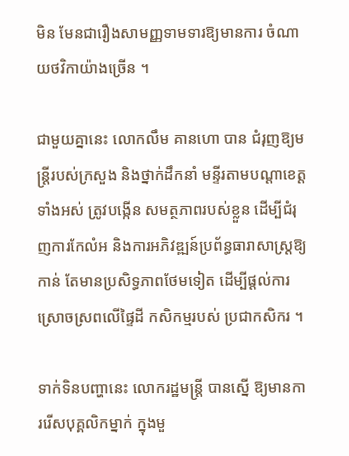មិន មែនជារឿងសាមញ្ញទាមទារឱ្យមានការ ចំណាយថវិកាយ៉ាងច្រើន ។

ជាមួយគ្នានេះ លោកលឹម គានហោ បាន ជំរុញឱ្យមន្ដ្រីរបស់ក្រសួង និងថ្នាក់ដឹកនាំ មន្ទីរតាមបណ្ដាខេត្ដទាំងអស់ ត្រូវបង្កើន សមត្ថភាពរបស់ខ្លួន ដើម្បីជំរុញការកែលំអ និងការអភិវឌ្ឍន៍ប្រព័ន្ធធារាសាស្ដ្រឱ្យកាន់ តែមានប្រសិទ្ធភាពថែមទៀត ដើម្បីផ្ដល់ការ ស្រោចស្រពលើផ្ទៃដី កសិកម្មរបស់ ប្រជាកសិករ ។

ទាក់ទិនបញ្ហានេះ លោករដ្ឋមន្ដ្រី បានស្នើ ឱ្យមានការរើសបុគ្គលិកម្នាក់ ក្នុងមួ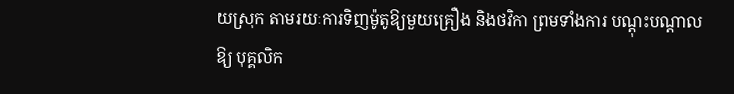យស្រុក តាមរយៈការទិញម៉ូតូឱ្យមួយគ្រឿង និងថវិកា ព្រមទាំងការ បណ្ដុះបណ្ដាលឱ្យ បុគ្គលិក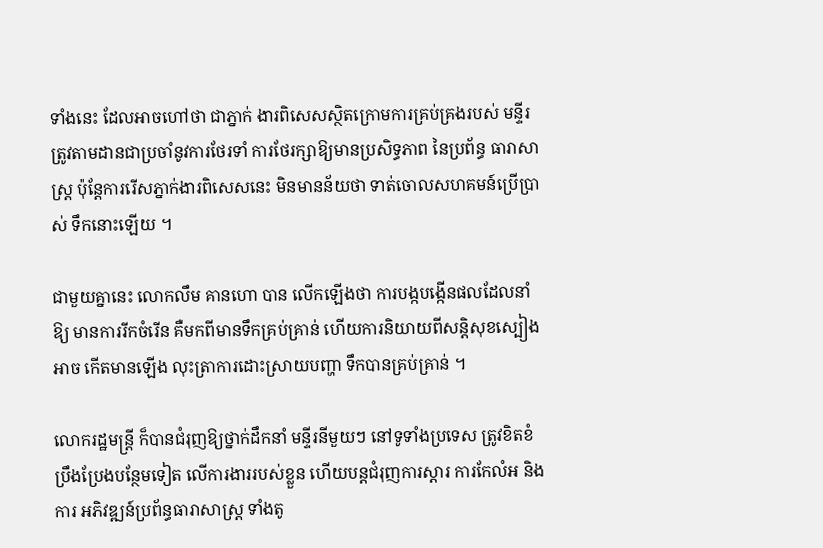ទាំងនេះ ដែលអាចហៅថា ជាភ្នាក់ ងារពិសេសស្ថិតក្រោមការគ្រប់គ្រងរបស់ មន្ទីរ ត្រូវតាមដានជាប្រចាំនូវការថែរទាំ ការថែរក្សាឱ្យមានប្រសិទ្ធភាព នៃប្រព័ន្ធ ធារាសាស្ដ្រ ប៉ុន្ដែការរើសភ្នាក់ងារពិសេសនេះ មិនមានន័យថា ទាត់ចោលសហគមន៍ប្រើប្រាស់ ទឹកនោះឡើយ ។

ជាមួយគ្នានេះ លោកលឹម គានហោ បាន លើកឡើងថា ការបង្កបង្កើនផលដែលនាំឱ្យ មានការរីកចំរើន គឺមកពីមានទឹកគ្រប់គ្រាន់ ហើយការនិយាយពីសន្ដិសុខស្បៀង អាច កើតមានឡើង លុះត្រាការដោះស្រាយបញ្ហា ទឹកបានគ្រប់គ្រាន់ ។

លោករដ្ឋមន្ដ្រី ក៏បានជំរុញឱ្យថ្នាក់ដឹកនាំ មន្ទីរនីមួយៗ នៅទូទាំងប្រទេស ត្រូវខិតខំ ប្រឹងប្រែងបន្ថែមទៀត លើការងាររបស់ខ្លួន ហើយបន្ដជំរុញការស្ដារ ការកែលំអ និងការ អភិវឌ្ឍន៍ប្រព័ន្ធធារាសាស្ដ្រ ទាំងតូ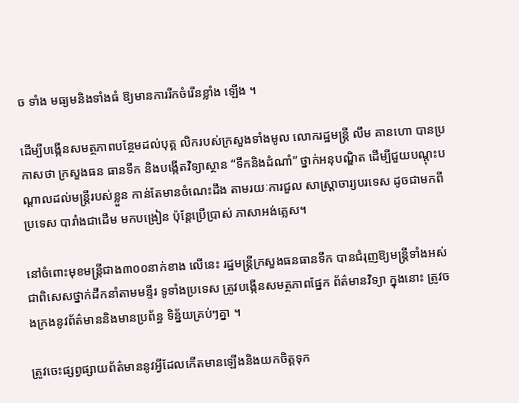ច ទាំង មធ្យមនិងទាំងធំ ឱ្យមានការរីកចំរើនខ្លាំង ឡើង ។

ដើម្បីបង្កើនសមត្ថភាពបន្ថែមដល់បុគ្គ លិករបស់ក្រសួងទាំងមូល លោករដ្ឋមន្ដ្រី លឹម គានហោ បានប្រកាសថា ក្រសួងធន ធានទឹក និងបង្កើតវិទ្យាស្ថាន “ទឹកនិងដំណាំ” ថ្នាក់អនុបណ្ឌិត ដើម្បីជួយបណ្ដុះបណ្ដាលដល់មន្ដ្រីរបស់ខ្លួន កាន់តែមានចំណេះដឹង តាមរយៈការជួល សាស្ដ្រាចារ្យបរទេស ដូចជាមកពីប្រទេស បារាំងជាដើម មកបង្រៀន ប៉ុន្ដែប្រើប្រាស់ ភាសាអង់គ្លេស។

នៅចំពោះមុខមន្ដ្រីជាង៣០០នាក់ខាង លើនេះ រដ្ឋមន្ដ្រីក្រសួងធនធានទឹក បានជំរុញឱ្យមន្ដ្រីទាំងអស់ ជាពិសេសថ្នាក់ដឹកនាំតាមមន្ទីរ ទូទាំងប្រទេស ត្រូវបង្កើនសមត្ថភាពផ្នែក ព័ត៌មានវិទ្យា ក្នុងនោះ ត្រូវចងក្រងនូវព័ត៌មាននិងមានប្រព័ន្ធ ទិន្ន័យគ្រប់ៗគ្នា ។

ត្រូវចេះផ្សព្វផ្សាយព័ត៌មាននូវអ្វីដែលកើតមានឡើងនិងយកចិត្ដទុក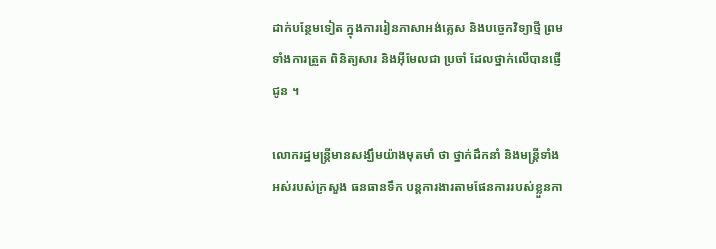ដាក់បន្ថែមទៀត ក្នុងការរៀនភាសាអង់គ្លេស និងបច្ចេកវិទ្យាថ្មី ព្រមទាំងការត្រួត ពិនិត្យសារ និងអ៊ីមែលជា ប្រចាំ ដែលថ្នាក់លើបានផ្ញើជូន ។

លោករដ្ឋមន្ដ្រីមានសង្ឃឹមយ៉ាងមុតមាំ ថា ថ្នាក់ដឹកនាំ និងមន្ដ្រីទាំងអស់របស់ក្រសួង ធនធានទឹក បន្ដការងារតាមផែនការរបស់ខ្លួនកា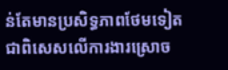ន់តែមានប្រសិទ្ធភាពថែមទៀត ជាពិសេសលើការងារស្រោច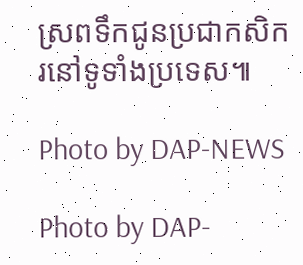ស្រពទឹកជូនប្រជាកសិករនៅទូទាំងប្រទេស៕

Photo by DAP-NEWS

Photo by DAP-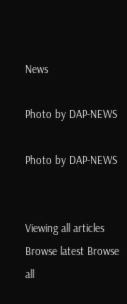News

Photo by DAP-NEWS

Photo by DAP-NEWS


Viewing all articles
Browse latest Browse all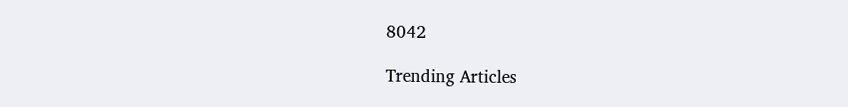8042

Trending Articles